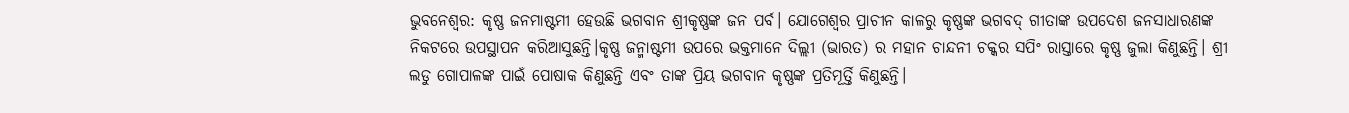ଭୁବନେଶ୍ଵର: କୃଷ୍ଣ ଜନମାଷ୍ଟମୀ ହେଉଛି ଭଗବାନ ଶ୍ରୀକୃଷ୍ଣଙ୍କ ଜନ ପର୍ବ। ଯୋଗେଶ୍ୱର ପ୍ରାଚୀନ କାଳରୁ କୃଷ୍ଣଙ୍କ ଭଗବଦ୍ ଗୀତାଙ୍କ ଉପଦେଶ ଜନସାଧାରଣଙ୍କ ନିକଟରେ ଉପସ୍ଥାପନ କରିଆସୁଛନ୍ତି।କୃଷ୍ଣ ଜନ୍ମାଷ୍ଟମୀ ଉପରେ ଭକ୍ତମାନେ ଦିଲ୍ଲୀ (ଭାରତ) ର ମହାନ ଚାନ୍ଦନୀ ଚକ୍କର ସପିଂ ରାସ୍ତାରେ କୃଷ୍ଣ ଜୁଲା କିଣୁଛନ୍ତି। ଶ୍ରୀ ଲଡୁ ଗୋପାଳଙ୍କ ପାଇଁ ପୋଷାକ କିଣୁଛନ୍ତି ଏବଂ ତାଙ୍କ ପ୍ରିୟ ଭଗବାନ କୃଷ୍ଣଙ୍କ ପ୍ରତିମୂର୍ତ୍ତି କିଣୁଛନ୍ତି।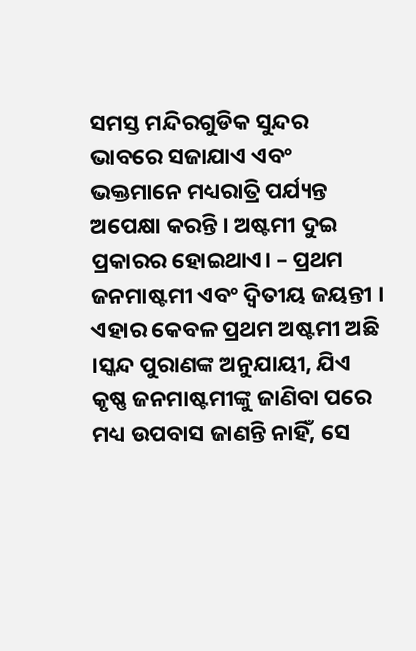ସମସ୍ତ ମନ୍ଦିରଗୁଡିକ ସୁନ୍ଦର ଭାବରେ ସଜାଯାଏ ଏବଂ ଭକ୍ତମାନେ ମଧ୍ୟରାତ୍ରି ପର୍ଯ୍ୟନ୍ତ ଅପେକ୍ଷା କରନ୍ତି । ଅଷ୍ଟମୀ ଦୁଇ ପ୍ରକାରର ହୋଇଥାଏ। – ପ୍ରଥମ ଜନମାଷ୍ଟମୀ ଏବଂ ଦ୍ୱିତୀୟ ଜୟନ୍ତୀ । ଏହାର କେବଳ ପ୍ରଥମ ଅଷ୍ଟମୀ ଅଛି ।ସ୍କନ୍ଦ ପୁରାଣଙ୍କ ଅନୁଯାୟୀ, ଯିଏ କୃଷ୍ଣ ଜନମାଷ୍ଟମୀଙ୍କୁ ଜାଣିବା ପରେ ମଧ୍ୟ ଉପବାସ ଜାଣନ୍ତି ନାହିଁ, ସେ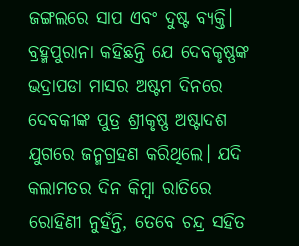ଜଙ୍ଗଲରେ ସାପ ଏବଂ ଦୁଷ୍ଟ ବ୍ୟକ୍ତି। ବ୍ରହ୍ମପୁରାନା କହିଛନ୍ତି ଯେ ଦେବକୃଷ୍ଣଙ୍କ ଭଦ୍ରାପଡା ମାସର ଅଷ୍ଟମ ଦିନରେ ଦେବକୀଙ୍କ ପୁତ୍ର ଶ୍ରୀକୃଷ୍ଣ ଅଷ୍ଟାଦଶ ଯୁଗରେ ଜନ୍ମଗ୍ରହଣ କରିଥିଲେ। ଯଦି କଲାମତର ଦିନ କିମ୍ବା ରାତିରେ ରୋହିଣୀ ନୁହଁନ୍ତି, ତେବେ ଚନ୍ଦ୍ର ସହିତ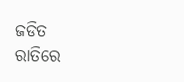ଜଡିତ ରାତିରେ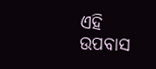ଏହି ଉପବାସ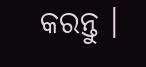କରନ୍ତୁ ।